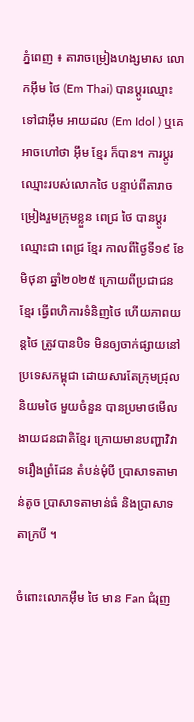ភ្នំពេញ ៖ តារាចម្រៀងហង្សមាស លោកអ៊ឹម ថៃ (Em Thai) បានប្ដូរឈ្មោះទៅជាអ៊ឹម អាយដល (Em Idol ) ឬគេអាចហៅថា អ៊ឹម ខ្មែរ ក៏បាន។ ការប្ដូរឈ្មោះរបស់លោកថៃ បន្ទាប់ពីតារាចម្រៀងរួមក្រុមខ្លួន ពេជ្រ ថៃ បានប្ដូរឈ្មោះជា ពេជ្រ ខ្មែរ កាលពីថ្ងៃទី១៩ ខែមិថុនា ឆ្នាំ២០២៥ ក្រោយពីប្រជាជនខ្មែរ ធ្វើពហិការទំនិញថៃ ហើយភាពយន្ដថៃ ត្រូវបានបិទ មិនឲ្យចាក់ផ្សាយនៅប្រទេសកម្ពុជា ដោយសារតែក្រុមជ្រុលនិយមថៃ មួយចំនួន បានប្រមាថមើលងាយជនជាតិខ្មែរ ក្រោយមានបញ្ហាវិវាទរឿងព្រំដែន តំបន់មុំបី ប្រាសាទតាមាន់តូច ប្រាសាទតាមាន់ធំ និងប្រាសាទតាក្របី ។

ចំពោះលោកអ៊ឹម ថៃ មាន Fan ជំរុញ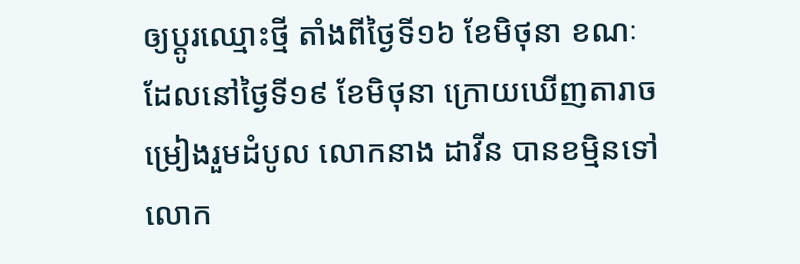ឲ្យប្ដូរឈ្មោះថ្មី តាំងពីថ្ងៃទី១៦ ខែមិថុនា ខណៈដែលនៅថ្ងៃទី១៩ ខែមិថុនា ក្រោយឃើញតារាចម្រៀងរួមដំបូល លោកនាង ដាវីន បានខម្មិនទៅលោក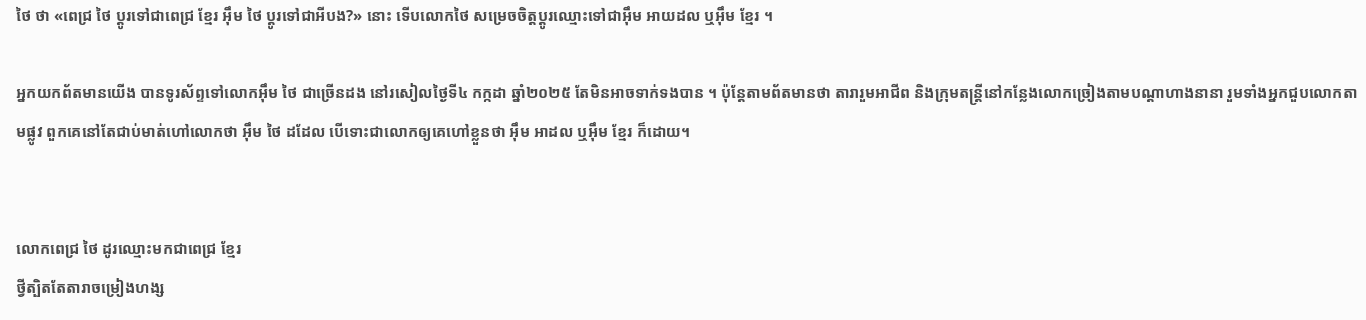ថៃ ថា «ពេជ្រ ថៃ ប្ដូរទៅជាពេជ្រ ខ្មែរ អ៊ឹម ថៃ ប្ដូរទៅជាអីបង?» នោះ ទើបលោកថៃ សម្រេចចិត្តប្ដូរឈ្មោះទៅជាអ៊ឹម អាយដល ឬអ៊ឹម ខ្មែរ ។

អ្នកយកព័តមានយើង បានទូរស័ព្ទទៅលោកអ៊ឹម ថៃ ជាច្រើនដង នៅរសៀលថ្ងៃទី៤ កក្កដា ឆ្នាំ២០២៥ តែមិនអាចទាក់ទងបាន ។ ប៉ុន្ដែតាមព័តមានថា តារារួមអាជីព និងក្រុមតន្រ្ដីនៅកន្លែងលោកច្រៀងតាមបណ្ដាហាងនានា រួមទាំងអ្នកជួបលោកតាមផ្លូវ ពួកគេនៅតែជាប់មាត់ហៅលោកថា អ៊ឹម ថៃ ដដែល បើទោះជាលោកឲ្យគេហៅខ្លួនថា អ៊ឹម អាដល ឬអ៊ឹម ខ្មែរ ក៏ដោយ។


លោកពេជ្រ ថៃ ដូរឈ្មោះមកជាពេជ្រ ខ្មែរ
ថ្វីត្បិតតែតារាចម្រៀងហង្ស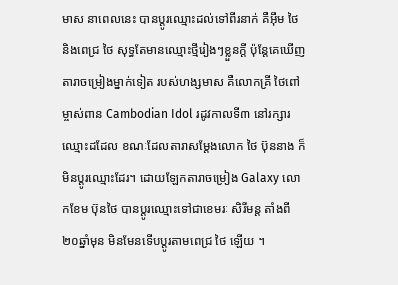មាស នាពេលនេះ បានប្ដូរឈ្មោះដល់ទៅពីរនាក់ គឺអ៊ឹម ថៃ និងពេជ្រ ថៃ សុទ្ធតែមានឈ្មោះថ្មីរៀងៗខ្លួនក្ដី ប៉ុន្ដែគេឃើញតារាចម្រៀងម្នាក់ទៀត របស់ហង្សមាស គឺលោកគ្រី ថៃពៅ ម្ចាស់ពាន Cambodian Idol រដូវកាលទី៣ នៅរក្សារឈ្មោះដដែល ខណៈដែលតារាសម្ដែងលោក ថៃ ប៊ុននាង ក៏មិនប្ដូរឈ្មោះដែរ។ ដោយឡែកតារាចម្រៀង Galaxy លោកខែម ប៊ុនថៃ បានប្ដូរឈ្មោះទៅជាខេមរៈ សិរីមន្ដ តាំងពី ២០ឆ្នាំមុន មិនមែនទើបប្ដូរតាមពេជ្រ ថៃ ឡើយ ។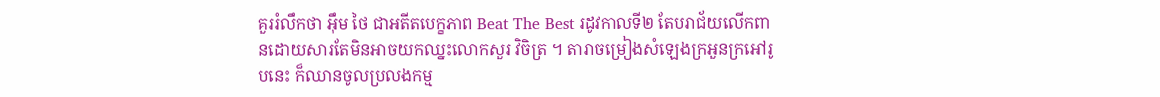គួររំលឹកថា អ៊ឹម ថៃ ជាអតីតបេក្ខភាព Beat The Best រដូវកាលទី២ តែបរាជ័យលើកពានដោយសារតែមិនអាចយកឈ្នះលោកសួរ វិចិត្រ ។ តារាចម្រៀងសំឡេងក្រអួនក្រអៅរូបនេះ ក៏ឈានចូលប្រលងកម្ម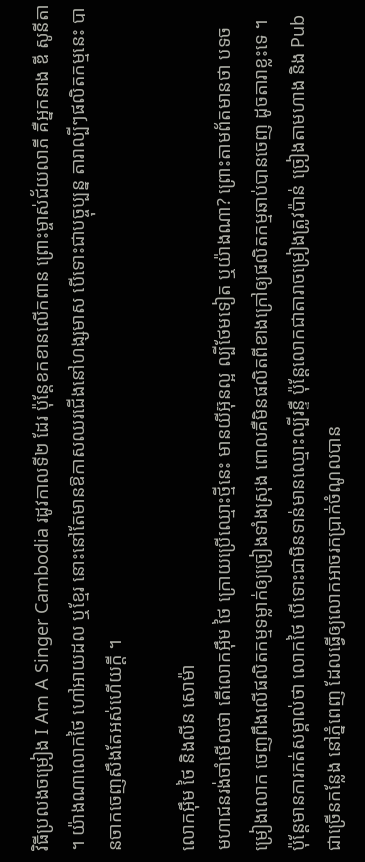វិធីប្រលងចម្រៀង I Am A Singer Cambodia រដូវកាលទី២ ដែរ ប៉ុន្ដែខកខានលើកពាន ព្រោះម្ចាស់ជ័យលាភី គឺអ្នកនាង ឌី សូនីតា ។ យ៉ាងណាលោកថៃ ហៅអាយដល ឬខ្មែរ នោះនៅតែមានឱកាសឈរជើងនៅហង្សមាស បើទោះជាបច្ចុប្បន្ន តារាល្បីៗផលិតកម្មនេះ បានចាកចេញសឹងតែអស់ហើយក្ដី ។

លោកអ៊ឹម ថៃ និងលីន សោម៉ា
មហាជនរង់ចាំមើលថា តើលោកអ៊ឹម ថៃ ក្រោយប្រើឈ្មោះថ្មីនេះ មានយីអ៊ុនល្អ ល្បីថែមទៀត ឬយ៉ាងណា? ព្រោះតាមព័តមានថា បទចម្រៀងលោក ចេញពឹងលើផលិតកម្មទម្លាក់ឲ្យច្រៀងទាំងស្រុង ពោលគឺមិនផលិតពីខាងក្រៅឲ្យផលិតកម្មឆាប់បានចេញ ដូចតារាខ្លះទេ ។ ប៉ុន្តែមានការកត់សម្គាល់ថា លោកថៃ បើទោះជាមិនទាន់មានឈ្មោះល្បីរន្ទឺ ប៉ុន្ដែលោកជាតារាចម្រៀងត្រូវប៉ាន់ ច្រៀងតាមហាង និង Pub ជាច្រើនកន្លែង នៅភ្នំពេញ ដែលធ្វើឲ្យលោកអាចរកប្រាក់ចំណូលបាន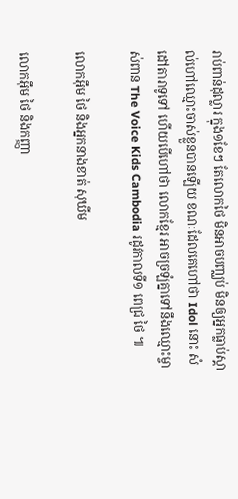រាប់ពាន់ដុល្លារ ក្នុង១ខែៗ តែលោកថៃ មិនអាចបញ្ឈប់ មិនឲ្យអ្នកធ្លាប់ស្គាល់ហៅឈ្មោះចាស់ខ្លួនបានឡើយ ខណៈដែលគេហៅថា Idol នោះ សំដៅតារាទូទៅ ហើយបើហៅថា លោកខ្មែរ អាចច្រឡំគ្នាទៅនឹងឈ្មោះម្ចាស់ពាន The Voice Kids Cambodia រដូវកាលទី១ ពេជ្រ ថៃ ៕

លោកអ៊ឹម ថៃ និងអ្នកនាងខាត់ សុឃីម

លោកអ៊ឹម ថៃ និងកញ្ញា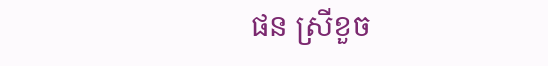ផន ស្រីខួច